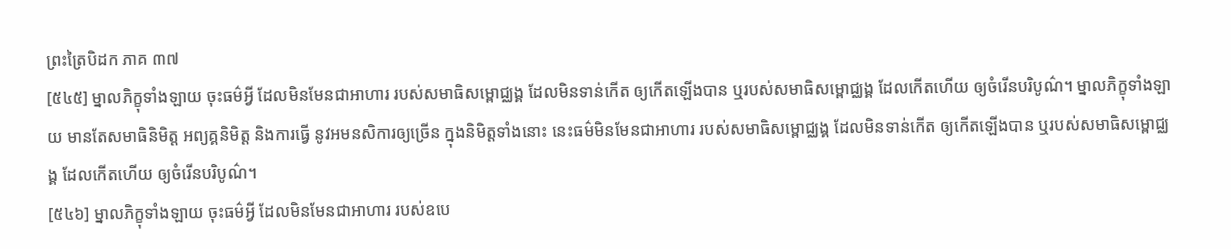ព្រះត្រៃបិដក ភាគ ៣៧
[៥៤៥] ម្នាលភិក្ខុទាំងឡាយ ចុះធម៌អ្វី ដែលមិនមែនជាអាហារ របស់សមាធិសម្ពោជ្ឈង្គ ដែលមិនទាន់កើត ឲ្យកើតឡើងបាន ឬរបស់សមាធិសម្ពោជ្ឈង្គ ដែលកើតហើយ ឲ្យចំរើនបរិបូណ៌។ ម្នាលភិក្ខុទាំងឡាយ មានតែសមាធិនិមិត្ត អព្យគ្គនិមិត្ត និងការធ្វើ នូវអមនសិការឲ្យច្រើន ក្នុងនិមិត្តទាំងនោះ នេះធម៌មិនមែនជាអាហារ របស់សមាធិសម្ពោជ្ឈង្គ ដែលមិនទាន់កើត ឲ្យកើតឡើងបាន ឬរបស់សមាធិសម្ពោជ្ឈង្គ ដែលកើតហើយ ឲ្យចំរើនបរិបូណ៌។
[៥៤៦] ម្នាលភិក្ខុទាំងឡាយ ចុះធម៌អ្វី ដែលមិនមែនជាអាហារ របស់ឧបេ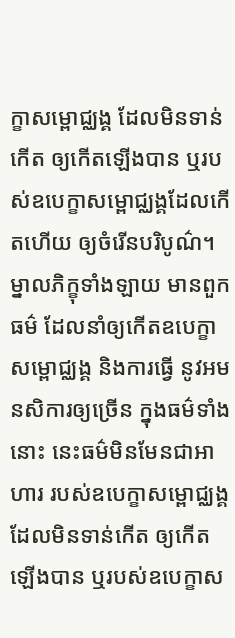ក្ខាសម្ពោជ្ឈង្គ ដែលមិនទាន់កើត ឲ្យកើតឡើងបាន ឬរបស់ឧបេក្ខាសម្ពោជ្ឈង្គដែលកើតហើយ ឲ្យចំរើនបរិបូណ៌។ ម្នាលភិក្ខុទាំងឡាយ មានពួកធម៌ ដែលនាំឲ្យកើតឧបេក្ខាសម្ពោជ្ឈង្គ និងការធ្វើ នូវអមនសិការឲ្យច្រើន ក្នុងធម៌ទាំងនោះ នេះធម៌មិនមែនជាអាហារ របស់ឧបេក្ខាសម្ពោជ្ឈង្គ ដែលមិនទាន់កើត ឲ្យកើតឡើងបាន ឬរបស់ឧបេក្ខាស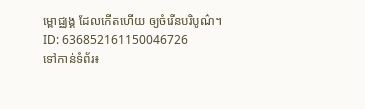ម្ពោជ្ឈង្គ ដែលកើតហើយ ឲ្យចំរើនបរិបូណ៌។
ID: 636852161150046726
ទៅកាន់ទំព័រ៖